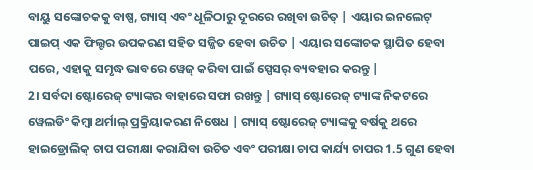ବାୟୁ ସଙ୍କୋଚକକୁ ବାଷ୍ପ, ଗ୍ୟାସ୍ ଏବଂ ଧୂଳିଠାରୁ ଦୂରରେ ରଖିବା ଉଚିତ୍ | ଏୟାର ଇନଲେଟ୍ ପାଇପ୍ ଏକ ଫିଲ୍ଟର ଉପକରଣ ସହିତ ସଜ୍ଜିତ ହେବା ଉଚିତ | ଏୟାର ସଙ୍କୋଚକ ସ୍ଥାପିତ ହେବା ପରେ, ଏହାକୁ ସମୃଦ୍ଧ ଭାବରେ ୱେଜ୍ କରିବା ପାଇଁ ସ୍ପେସର୍ ବ୍ୟବହାର କରନ୍ତୁ |
2। ସର୍ବଦା ଷ୍ଟୋରେଜ୍ ଟ୍ୟାଙ୍କର ବାହାରେ ସଫା ରଖନ୍ତୁ | ଗ୍ୟାସ୍ ଷ୍ଟୋରେଜ୍ ଟ୍ୟାଙ୍କ ନିକଟରେ ୱେଲଡିଂ କିମ୍ବା ଥର୍ମାଲ୍ ପ୍ରକ୍ରିୟାକରଣ ନିଷେଧ | ଗ୍ୟାସ୍ ଷ୍ଟୋରେଜ୍ ଟ୍ୟାଙ୍କକୁ ବର୍ଷକୁ ଥରେ ହାଇଡ୍ରୋଲିକ୍ ଚାପ ପରୀକ୍ଷା କରାଯିବା ଉଚିତ ଏବଂ ପରୀକ୍ଷା ଚାପ କାର୍ଯ୍ୟ ଚାପର 1.5 ଗୁଣ ହେବା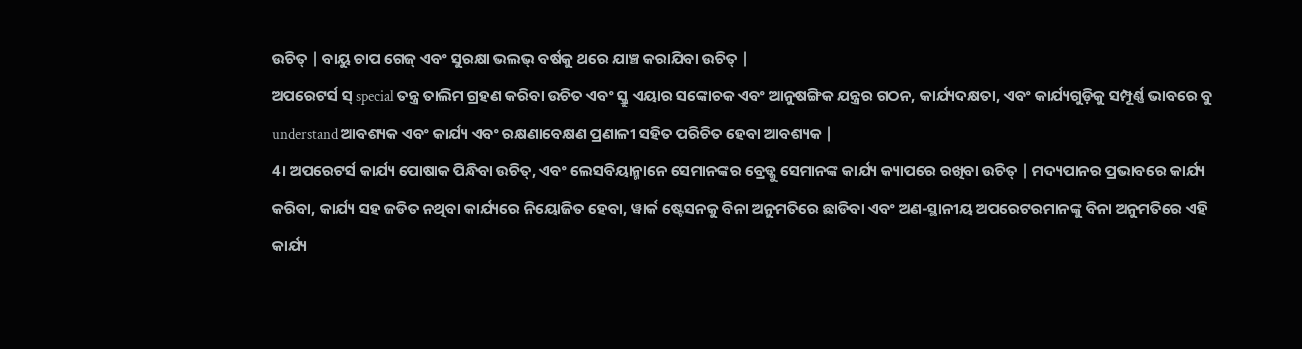ଉଚିତ୍ | ବାୟୁ ଚାପ ଗେଜ୍ ଏବଂ ସୁରକ୍ଷା ଭଲଭ୍ ବର୍ଷକୁ ଥରେ ଯାଞ୍ଚ କରାଯିବା ଉଚିତ୍ |
ଅପରେଟର୍ସ ସ୍ special ତନ୍ତ୍ର ତାଲିମ ଗ୍ରହଣ କରିବା ଉଚିତ ଏବଂ ସ୍କ୍ରୁ ଏୟାର ସଙ୍କୋଚକ ଏବଂ ଆନୁଷଙ୍ଗିକ ଯନ୍ତ୍ରର ଗଠନ, କାର୍ଯ୍ୟଦକ୍ଷତା, ଏବଂ କାର୍ଯ୍ୟଗୁଡ଼ିକୁ ସମ୍ପୂର୍ଣ୍ଣ ଭାବରେ ବୁ understand ଆବଶ୍ୟକ ଏବଂ କାର୍ଯ୍ୟ ଏବଂ ରକ୍ଷଣାବେକ୍ଷଣ ପ୍ରଣାଳୀ ସହିତ ପରିଚିତ ହେବା ଆବଶ୍ୟକ |
4। ଅପରେଟର୍ସ କାର୍ଯ୍ୟ ପୋଷାକ ପିନ୍ଧିବା ଉଚିତ୍, ଏବଂ ଲେସବିୟାନ୍ମାନେ ସେମାନଙ୍କର ବ୍ରେଡ୍କୁ ସେମାନଙ୍କ କାର୍ଯ୍ୟ କ୍ୟାପରେ ରଖିବା ଉଚିତ୍ | ମଦ୍ୟପାନର ପ୍ରଭାବରେ କାର୍ଯ୍ୟ କରିବା, କାର୍ଯ୍ୟ ସହ ଜଡିତ ନଥିବା କାର୍ଯ୍ୟରେ ନିୟୋଜିତ ହେବା, ୱାର୍କ ଷ୍ଟେସନକୁ ବିନା ଅନୁମତିରେ ଛାଡିବା ଏବଂ ଅଣ-ସ୍ଥାନୀୟ ଅପରେଟରମାନଙ୍କୁ ବିନା ଅନୁମତିରେ ଏହି କାର୍ଯ୍ୟ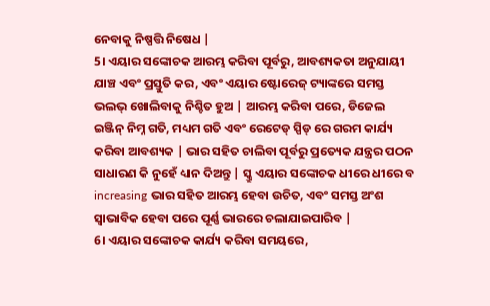ନେବାକୁ ନିଷ୍ପତ୍ତି ନିଷେଧ |
5। ଏୟାର ସଙ୍କୋଚକ ଆରମ୍ଭ କରିବା ପୂର୍ବରୁ, ଆବଶ୍ୟକତା ଅନୁଯାୟୀ ଯାଞ୍ଚ ଏବଂ ପ୍ରସ୍ତୁତି କର, ଏବଂ ଏୟାର ଷ୍ଟୋରେଜ୍ ଟ୍ୟାଙ୍କରେ ସମସ୍ତ ଭଲଭ୍ ଖୋଲିବାକୁ ନିଶ୍ଚିତ ହୁଅ | ଆରମ୍ଭ କରିବା ପରେ, ଡିଜେଲ ଇଞ୍ଜିନ୍ ନିମ୍ନ ଗତି, ମଧ୍ୟମ ଗତି ଏବଂ ରେଟେଡ୍ ସ୍ପିଡ୍ ରେ ଗରମ କାର୍ଯ୍ୟ କରିବା ଆବଶ୍ୟକ | ଭାର ସହିତ ଚାଲିବା ପୂର୍ବରୁ ପ୍ରତ୍ୟେକ ଯନ୍ତ୍ରର ପଠନ ସାଧାରଣ କି ନୁହେଁ ଧ୍ୟାନ ଦିଅନ୍ତୁ | ସ୍କ୍ରୁ ଏୟାର ସଙ୍କୋଚକ ଧୀରେ ଧୀରେ ବ increasing ଭାର ସହିତ ଆରମ୍ଭ ହେବା ଉଚିତ, ଏବଂ ସମସ୍ତ ଅଂଶ ସ୍ୱାଭାବିକ ହେବା ପରେ ପୂର୍ଣ୍ଣ ଭାରରେ ଚଲାଯାଇପାରିବ |
6। ଏୟାର ସଙ୍କୋଚକ କାର୍ଯ୍ୟ କରିବା ସମୟରେ,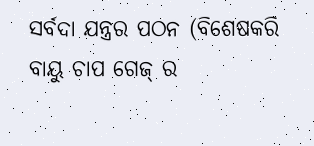ସର୍ବଦା ଯନ୍ତ୍ରର ପଠନ (ବିଶେଷକରି ବାୟୁ ଚାପ ଗେଜ୍ ର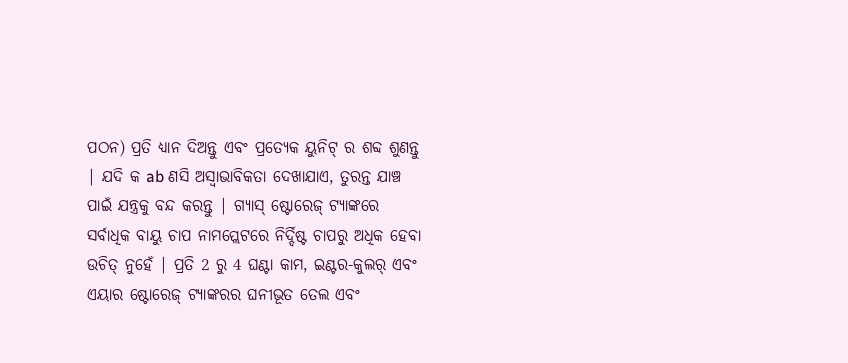ପଠନ) ପ୍ରତି ଧ୍ୟାନ ଦିଅନ୍ତୁ ଏବଂ ପ୍ରତ୍ୟେକ ୟୁନିଟ୍ ର ଶବ୍ଦ ଶୁଣନ୍ତୁ | ଯଦି କ ab ଣସି ଅସ୍ୱାଭାବିକତା ଦେଖାଯାଏ, ତୁରନ୍ତ ଯାଞ୍ଚ ପାଇଁ ଯନ୍ତ୍ରକୁ ବନ୍ଦ କରନ୍ତୁ | ଗ୍ୟାସ୍ ଷ୍ଟୋରେଜ୍ ଟ୍ୟାଙ୍କରେ ସର୍ବାଧିକ ବାୟୁ ଚାପ ନାମପ୍ଲେଟରେ ନିର୍ଦ୍ଦିଷ୍ଟ ଚାପରୁ ଅଧିକ ହେବା ଉଚିତ୍ ନୁହେଁ | ପ୍ରତି 2 ରୁ 4 ଘଣ୍ଟା କାମ, ଇଣ୍ଟର-କୁଲର୍ ଏବଂ ଏୟାର ଷ୍ଟୋରେଜ୍ ଟ୍ୟାଙ୍କରର ଘନୀଭୂତ ତେଲ ଏବଂ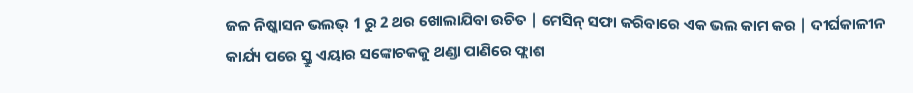ଜଳ ନିଷ୍କାସନ ଭଲଭ୍ 1 ରୁ 2 ଥର ଖୋଲାଯିବା ଉଚିତ | ମେସିନ୍ ସଫା କରିବାରେ ଏକ ଭଲ କାମ କର | ଦୀର୍ଘକାଳୀନ କାର୍ଯ୍ୟ ପରେ ସ୍କ୍ରୁ ଏୟାର ସଙ୍କୋଚକକୁ ଥଣ୍ଡା ପାଣିରେ ଫ୍ଲାଶ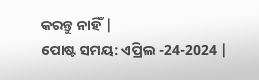କରନ୍ତୁ ନାହିଁ |
ପୋଷ୍ଟ ସମୟ: ଏପ୍ରିଲ -24-2024 |